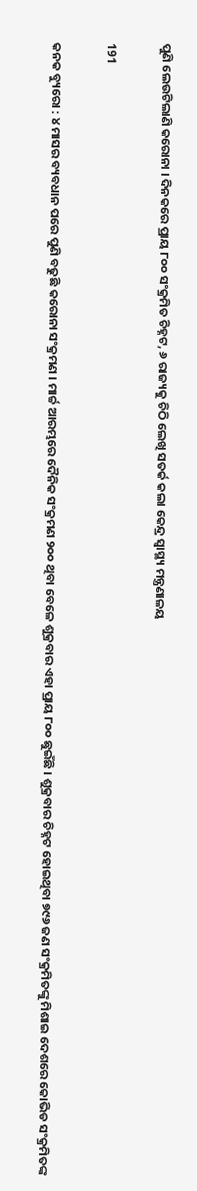ପୁଣି ଲେଉଟିଲାଣି କରୋନା । ଦିନକରେ ପ୍ରାୟ ୮୦୦ ସଂକ୍ରମିତ ଚିହ୍ନଟ, ୬ ରାଜ୍ୟକୁ ଚିଠି ଲେଖି ସତର୍କ କଲା କେନ୍ଦ୍ର ସ୍ୱାସ୍ଥ୍ୟ ମନ୍ତ୍ରଣାଳୟ

191

କନକ ବ୍ୟୁରୋ : ୪ ମାସର ବ୍ୟବଧାନ ପରେ ପୁଣି ବଢୁଛି କରୋନା ସଂକ୍ରମଣ । ମାର୍ଚ୍ଚ ଆରମ୍ଭରେ ଦୈନିକ ସଂକ୍ରମଣ ୨୦୦ ଥିବା ବେଳେ ଶୁକ୍ରବାର ଏହା ପ୍ରାୟ ୮୦୦ ଛୁଇଁଛି । ଶୁକ୍ରବାର ଚିହ୍ନଟ ହୋଇଥିବା ୭୯୬ ଜଣ ସଂକ୍ରମିତଙ୍କୁ ମିଶାଇ ଦେଶରେ କୋଭିଡ ସଂକ୍ରମିତଙ୍କ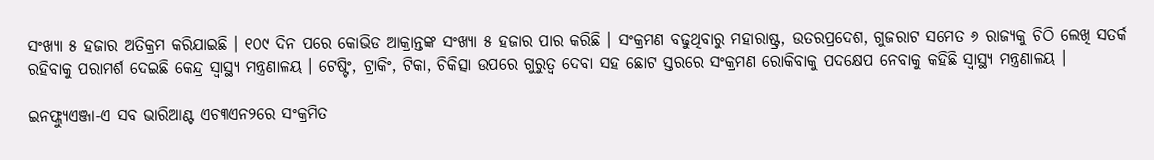ସଂଖ୍ୟା ୫ ହଜାର ଅତିକ୍ରମ କରିଯାଇଛି । ୧୦୯ ଦିନ ପରେ କୋଭିଡ ଆକ୍ରାନ୍ତଙ୍କ ସଂଖ୍ୟା ୫ ହଜାର ପାର କରିଛି । ସଂକ୍ରମଣ ବଢୁଥିବାରୁ ମହାରାଷ୍ଟ୍ର, ଉତରପ୍ରଦେଶ, ଗୁଜରାଟ ସମେତ ୬ ରାଜ୍ୟକୁ ଚିଠି ଲେଖି ସତର୍କ ରହିବାକୁ ପରାମର୍ଶ ଦେଇଛି କେନ୍ଦ୍ର ସ୍ୱାସ୍ଥ୍ୟ ମନ୍ତ୍ରଣାଳୟ । ଟେଷ୍ଟିଂ, ଟ୍ରାକିଂ, ଟିକା, ଚିକିତ୍ସା ଉପରେ ଗୁରୁତ୍ୱ ଦେବା ସହ ଛୋଟ ସ୍ତରରେ ସଂକ୍ରମଣ ରୋକିବାକୁ ପଦକ୍ଷେପ ନେବାକୁ କହିଛି ସ୍ୱାସ୍ଥ୍ୟ ମନ୍ତ୍ରଣାଳୟ ।

ଇନଫ୍ଲ୍ୟୁଏଞ୍ଜା-ଏ ସବ ଭାରିଆଣ୍ଟ ଏଚ୩ଏନ୨ରେ ସଂକ୍ରମିତ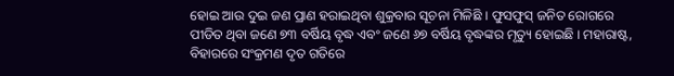ହୋଇ ଆଉ ଦୁଇ ଜଣ ପ୍ରାଣ ହରାଇଥିବା ଶୁକ୍ରବାର ସୂଚନା ମିଳିଛି । ଫୁସଫୁସ୍ ଜନିତ ରୋଗରେ ପୀଡିତ ଥିବା ଜଣେ ୭୩ ବର୍ଷିୟ ବୃଦ୍ଧ ଏବଂ ଜଣେ ୬୭ ବର୍ଷିୟ ବୃଦ୍ଧଙ୍କର ମୃତ୍ୟୁ ହୋଇଛି । ମହାରାଷ୍ଟ, ବିହାରରେ ସଂକ୍ରମଣ ଦୃତ ଗତିରେ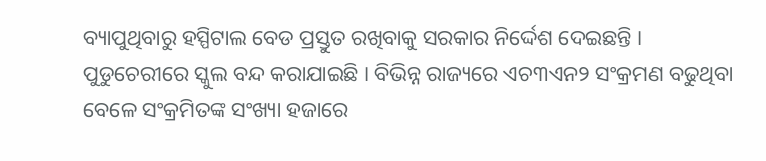ବ୍ୟାପୁଥିବାରୁ ହସ୍ପିଟାଲ ବେଡ ପ୍ରସ୍ତୁତ ରଖିବାକୁ ସରକାର ନିର୍ଦ୍ଦେଶ ଦେଇଛନ୍ତି । ପୁଡୁଚେରୀରେ ସ୍କୁଲ ବନ୍ଦ କରାଯାଇଛି । ବିଭିନ୍ନ ରାଜ୍ୟରେ ଏଚ୩ଏନ୨ ସଂକ୍ରମଣ ବଢୁଥିବା ବେଳେ ସଂକ୍ରମିତଙ୍କ ସଂଖ୍ୟା ହଜାରେ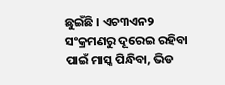ଛୁଇଁଛି । ଏଚ୩ଏନ୨ ସଂକ୍ରମଣରୁ ଦୂରେଇ ରହିବା ପାଇଁ ମାସ୍କ ପିନ୍ଧିବା, ଭିଡ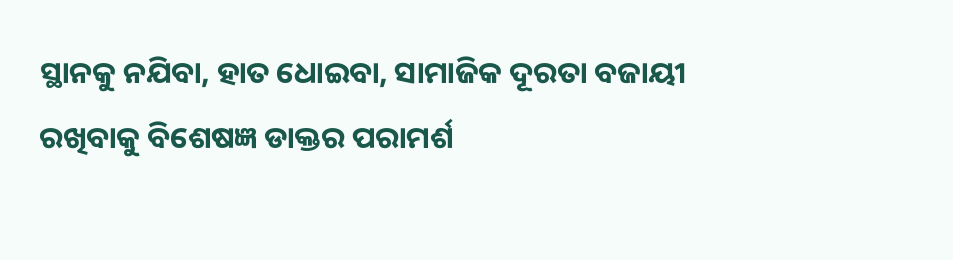ସ୍ଥାନକୁ ନଯିବା, ହାତ ଧୋଇବା, ସାମାଜିକ ଦୂରତା ବଜାୟୀ ରଖିବାକୁ ବିଶେଷଜ୍ଞ ଡାକ୍ତର ପରାମର୍ଶ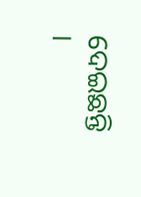ଦେଇଛନ୍ତି ।